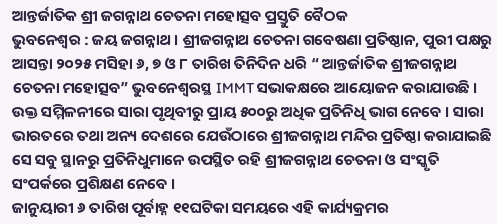ଆନ୍ତର୍ଜାତିକ ଶ୍ରୀ ଜଗନ୍ନାଥ ଚେତନା ମହୋତ୍ସବ ପ୍ରସ୍ତୁତି ବୈଠକ
ଭୁବନେଶ୍ୱର : ଜୟ ଜଗନ୍ନାଥ । ଶ୍ରୀଜଗନ୍ନାଥ ଚେତନା ଗବେଷଣା ପ୍ରତିଷ୍ଠାନ, ପୁରୀ ପକ୍ଷରୁ ଆସନ୍ତା ୨୦୨୫ ମସିହା ୬, ୭ ଓ ୮ ତାରିଖ ତିନିଦିନ ଧରି “ ଆନ୍ତର୍ଜାତିକ ଶ୍ରୀଜଗନ୍ନାଥ ଚେତନା ମହୋତ୍ସବ” ଭୁବନେଶ୍ଵରସ୍ଥ IMMT ସଭାକକ୍ଷରେ ଆୟୋଜନ କରାଯାଉଛି । ଉକ୍ତ ସମ୍ମିଳନୀରେ ସାରା ପୃଥିବୀରୁ ପ୍ରାୟ ୫୦୦ରୁ ଅଧିକ ପ୍ରତିନିଧି ଭାଗ ନେବେ । ସାରା ଭାରତରେ ତଥା ଅନ୍ୟ ଦେଶରେ ଯେଉଁଠାରେ ଶ୍ରୀଜଗନ୍ନାଥ ମନ୍ଦିର ପ୍ରତିଷ୍ଠା କରାଯାଇଛି ସେ ସବୁ ସ୍ଥାନରୁ ପ୍ରତିନିଧୁମାନେ ଉପସ୍ଥିତ ରହି ଶ୍ରୀଜଗନ୍ନାଥ ଚେତନା ଓ ସଂସ୍କୃତି ସଂପର୍କରେ ପ୍ରଶିକ୍ଷଣ ନେବେ ।
ଜାନୁୟାରୀ ୬ ତାରିଖ ପୂର୍ବାହ୍ନ ୧୧ଘଟିକା ସମୟରେ ଏହି କାର୍ଯ୍ୟକ୍ରମର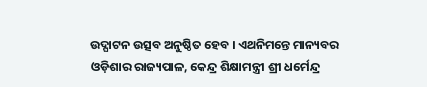ଉଦ୍ଘାଟନ ଉତ୍ସବ ଅନୁଷ୍ଠିତ ହେବ । ଏଥନିମନ୍ତେ ମାନ୍ୟବର ଓଡ଼ିଶାର ରାଜ୍ୟପାଳ, କେନ୍ଦ୍ର ଶିକ୍ଷାମନ୍ତ୍ରୀ ଶ୍ରୀ ଧର୍ମେନ୍ଦ୍ର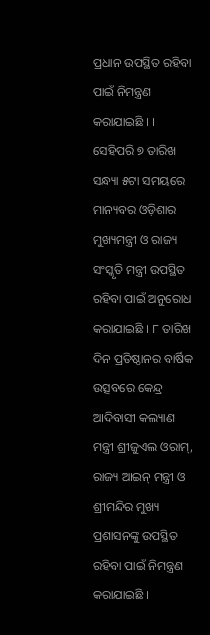ପ୍ରଧାନ ଉପସ୍ଥିତ ରହିବା ପାଇଁ ନିମନ୍ତ୍ରଣ କରାଯାଇଛି । । ସେହିପରି ୭ ତାରିଖ ସନ୍ଧ୍ୟା ୫ଟା ସମୟରେ ମାନ୍ୟବର ଓଡ଼ିଶାର ମୁଖ୍ୟମନ୍ତ୍ରୀ ଓ ରାଜ୍ୟ ସଂସ୍କୃତି ମନ୍ତ୍ରୀ ଉପସ୍ଥିତ ରହିବା ପାଇଁ ଅନୁରୋଧ କରାଯାଇଛି । ୮ ତାରିଖ ଦିନ ପ୍ରତିଷ୍ଠାନର ବାର୍ଷିକ ଉତ୍ସବରେ କେନ୍ଦ୍ର ଆଦିବାସୀ କଲ୍ୟାଣ ମନ୍ତ୍ରୀ ଶ୍ରୀଜୁଏଲ ଓରାମ୍, ରାଜ୍ୟ ଆଇନ୍ ମନ୍ତ୍ରୀ ଓ ଶ୍ରୀମନ୍ଦିର ମୁଖ୍ୟ ପ୍ରଶାସନଙ୍କୁ ଉପସ୍ଥିତ ରହିବା ପାଇଁ ନିମନ୍ତ୍ରଣ କରାଯାଇଛି ।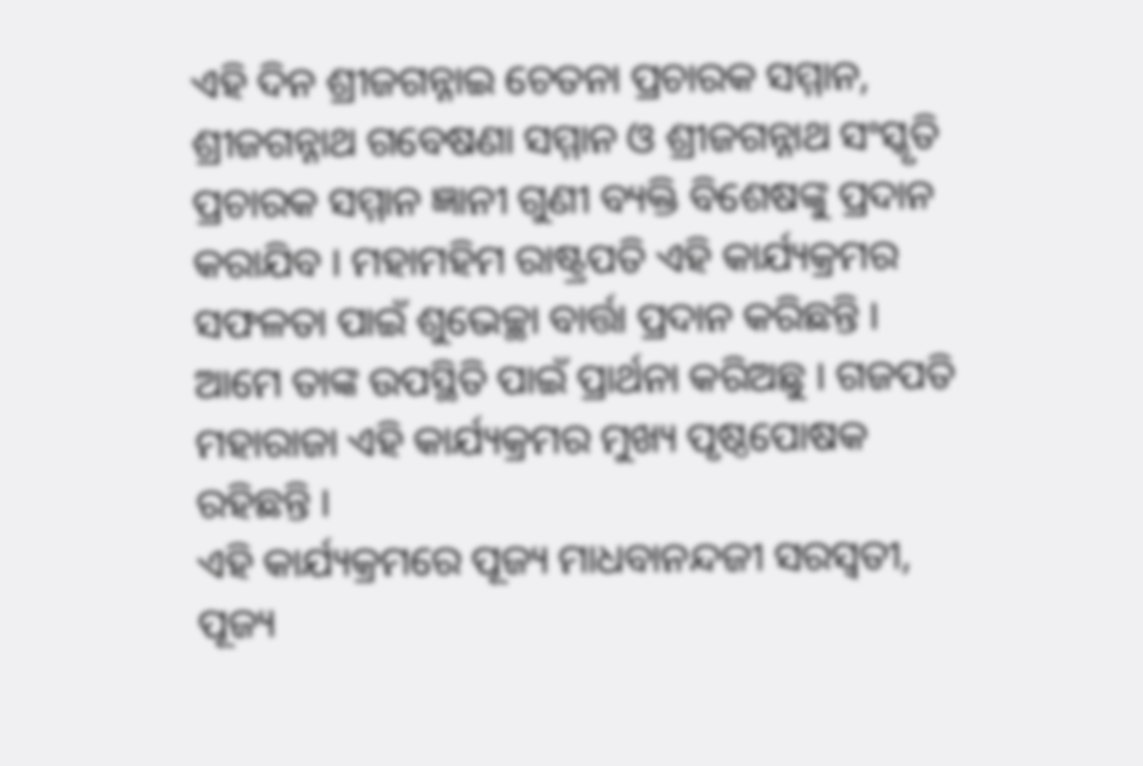ଏହି ଦିନ ଶ୍ରୀଜଗନ୍ନାଇ ଚେତନା ପ୍ରଚାରକ ସମ୍ମାନ, ଶ୍ରୀଜଗନ୍ନାଥ ଗବେଷଣା ସମ୍ମାନ ଓ ଶ୍ରୀଜଗନ୍ନାଥ ସଂସ୍କୃତି ପ୍ରଚାରକ ସମ୍ମାନ ଜ୍ଞାନୀ ଗୁଣୀ ବ୍ୟକ୍ତି ବିଶେଷଙ୍କୁ ପ୍ରଦାନ କରାଯିବ । ମହାମହିମ ରାଷ୍ଟ୍ରପତି ଏହି କାର୍ଯ୍ୟକ୍ରମର ସଫଳତା ପାଇଁ ଶୁଭେଚ୍ଛା ବାର୍ତ୍ତା ପ୍ରଦାନ କରିଛନ୍ତି । ଆମେ ତାଙ୍କ ଉପସ୍ଥିତି ପାଇଁ ପ୍ରାର୍ଥନା କରିଅଛୁ । ଗଜପତି ମହାରାଜା ଏହି କାର୍ଯ୍ୟକ୍ରମର ମୁଖ୍ୟ ପୃଷ୍ଠପୋଷକ ରହିଛନ୍ତି ।
ଏହି କାର୍ଯ୍ୟକ୍ରମରେ ପୂଜ୍ୟ ମାଧବାନନ୍ଦଜୀ ସରସ୍ଵତୀ, ପୂଜ୍ୟ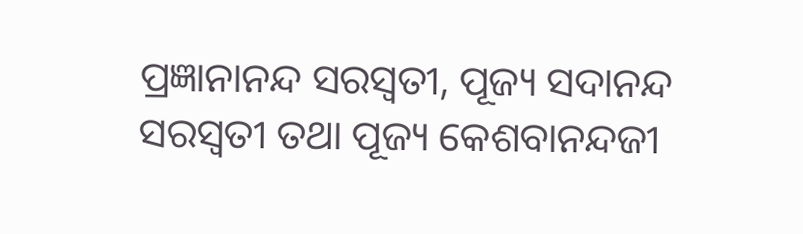ପ୍ରଜ୍ଞାନାନନ୍ଦ ସରସ୍ଵତୀ, ପୂଜ୍ୟ ସଦାନନ୍ଦ ସରସ୍ୱତୀ ତଥା ପୂଜ୍ୟ କେଶବାନନ୍ଦଜୀ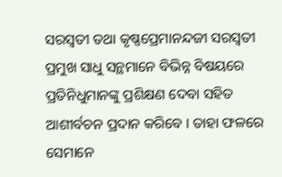ସରସ୍ଵତୀ ତଥା କୃଷ୍ଣପ୍ରେମାନନ୍ଦଜୀ ସରସ୍ଵତୀ ପ୍ରମୁଖ ସାଧୁ ସନ୍ଥମାନେ ବିଭିନ୍ନ ବିଷୟରେ ପ୍ରତିନିଧୁମାନଙ୍କୁ ପ୍ରଶିକ୍ଷଣ ଦେବା ସହିତ ଆଶୀର୍ବଚନ ପ୍ରଦାନ କରିବେ । ତାହା ଫଳରେ ସେମାନେ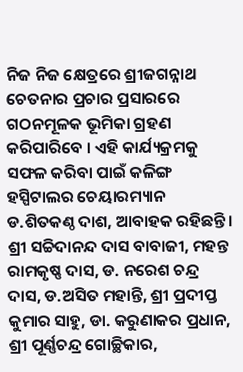ନିଜ ନିଜ କ୍ଷେତ୍ରରେ ଶ୍ରୀଜଗନ୍ନାଥ ଚେତନାର ପ୍ରଚାର ପ୍ରସାରରେ ଗଠନମୂଳକ ଭୂମିକା ଗ୍ରହଣ କରିପାରିବେ । ଏହି କାର୍ଯ୍ୟକ୍ରମକୁ ସଫଳ କରିବା ପାଇଁ କଳିଙ୍ଗ ହସ୍ପିଟାଲର ଚେୟାରମ୍ୟାନ ଡ.ଶିତକଣ୍ଠ ଦାଶ, ଆବାହକ ରହିଛନ୍ତି । ଶ୍ରୀ ସଚ୍ଚିଦାନନ୍ଦ ଦାସ ବାବାଜୀ, ମହନ୍ତ ରାମକୃଷ୍ଣ ଦାସ, ଡ. ନରେଶ ଚନ୍ଦ୍ର ଦାସ, ଡ.ଅସିତ ମହାନ୍ତି, ଶ୍ରୀ ପ୍ରଦୀପ୍ତ କୁମାର ସାହୁ, ଡା. କରୁଣାକର ପ୍ରଧାନ, ଶ୍ରୀ ପୂର୍ଣ୍ଣଚନ୍ଦ୍ର ଗୋଚ୍ଛିକାର,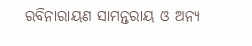ରବିନାରାୟଣ ସାମନ୍ତରାୟ ଓ ଅନ୍ୟ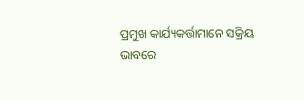ପ୍ରମୁଖ କାର୍ଯ୍ୟକର୍ତ୍ତାମାନେ ସକ୍ରିୟ ଭାବରେ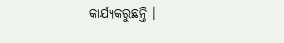କାର୍ଯ୍ୟକରୁଛନ୍ତି ।